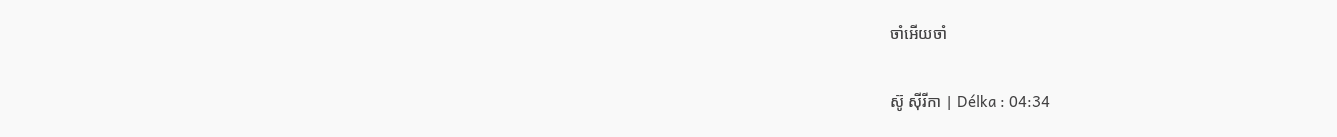ចាំអើយចាំ

ស៊ូ ស៊ីរីកា | Délka : 04:34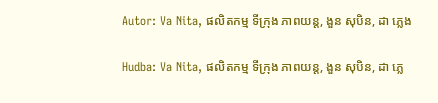Autor: Va Nita, ផលិតកម្ម ទីក្រុង ភាពយន្ត, ងួន សុបិន, ដា ភ្លេង

Hudba: Va Nita, ផលិតកម្ម ទីក្រុង ភាពយន្ត, ងួន សុបិន, ដា ភ្លេ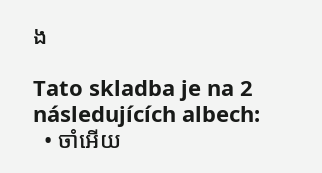ង

Tato skladba je na 2 následujících albech:
  • ចាំអើយ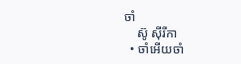ចាំ
    ស៊ូ ស៊ីរីកា
  • ចាំអើយចាំ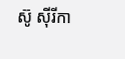ស៊ូ ស៊ីរីកា